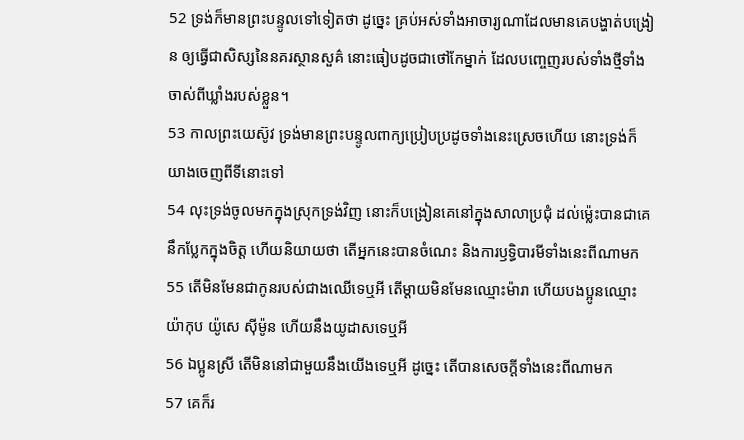52 ទ្រង់ក៏មានព្រះបន្ទូលទៅទៀតថា ដូច្នេះ គ្រប់អស់ទាំងអាចារ្យណាដែលមានគេបង្ហាត់បង្រៀន ឲ្យធ្វើជាសិស្សនៃនគរស្ថានសួគ៌ នោះធៀបដូចជាថៅកែម្នាក់ ដែលបញ្ចេញរបស់ទាំងថ្មីទាំងចាស់ពីឃ្លាំងរបស់ខ្លួន។
53 កាលព្រះយេស៊ូវ ទ្រង់មានព្រះបន្ទូលពាក្យប្រៀបប្រដូចទាំងនេះស្រេចហើយ នោះទ្រង់ក៏យាងចេញពីទីនោះទៅ
54 លុះទ្រង់ចូលមកក្នុងស្រុកទ្រង់វិញ នោះក៏បង្រៀនគេនៅក្នុងសាលាប្រជុំ ដល់ម៉្លេះបានជាគេនឹកប្លែកក្នុងចិត្ត ហើយនិយាយថា តើអ្នកនេះបានចំណេះ និងការឫទ្ធិបារមីទាំងនេះពីណាមក
55 តើមិនមែនជាកូនរបស់ជាងឈើទេឬអី តើម្តាយមិនមែនឈ្មោះម៉ារា ហើយបងប្អូនឈ្មោះយ៉ាកុប យ៉ូសេ ស៊ីម៉ូន ហើយនឹងយូដាសទេឬអី
56 ឯប្អូនស្រី តើមិននៅជាមួយនឹងយើងទេឬអី ដូច្នេះ តើបានសេចក្ដីទាំងនេះពីណាមក
57 គេក៏រ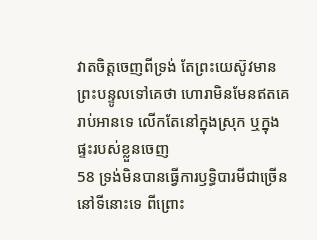វាតចិត្តចេញពីទ្រង់ តែព្រះយេស៊ូវមានព្រះបន្ទូលទៅគេថា ហោរាមិនមែនឥតគេរាប់អានទេ លើកតែនៅក្នុងស្រុក ឬក្នុងផ្ទះរបស់ខ្លួនចេញ
58 ទ្រង់មិនបានធ្វើការឫទ្ធិបារមីជាច្រើននៅទីនោះទេ ពីព្រោះ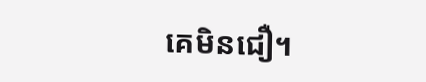គេមិនជឿ។